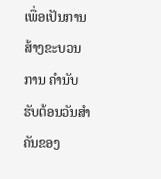ເພື່ອເປັນການສ້າງຂະບວນການ ຄໍານັບຮັບຕ້ອນວັນສໍາຄັນຂອງ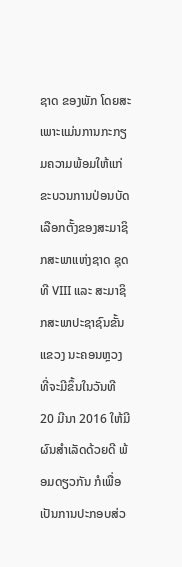ຊາດ ຂອງພັກ ໂດຍສະເພາະແມ່ນການກະກຽມຄວາມພ້ອມໃຫ້ແກ່ຂະບວນການປ່ອນບັດເລືອກຕັ້ງຂອງສະມາຊິກສະພາແຫ່ງຊາດ ຊຸດທີ VIII ແລະ ສະມາຊິກສະພາປະຊາຊົນຂັ້ນແຂວງ ນະຄອນຫຼວງ ທີ່ຈະມີຂຶ້ນໃນວັນທີ 20 ມີນາ 2016 ໃຫ້ມີຜົນສໍາເລັດດ້ວຍດີ ພ້ອມດຽວກັນ ກໍເພື່ອເປັນການປະກອບສ່ວ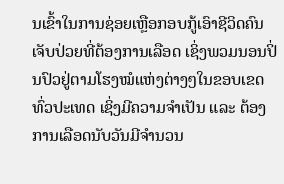ນເຂົ້າໃນການຊ່ອຍເຫຼືອກອບກູ້ເອົາຊີວິດຄົນເຈັບປ່ວຍທີ່ຕ້ອງການເລືອດ ເຊິ່ງພວມນອນປິ່ນປົວຢູ່ຕາມໂຮງໝໍແຫ່ງຕ່າງໆໃນຂອບເຂດທົ່ວປະເທດ ເຊິ່ງມີຄວາມຈໍາເປັນ ແລະ ຕ້ອງການເລືອດນັບວັນມີຈໍານວນ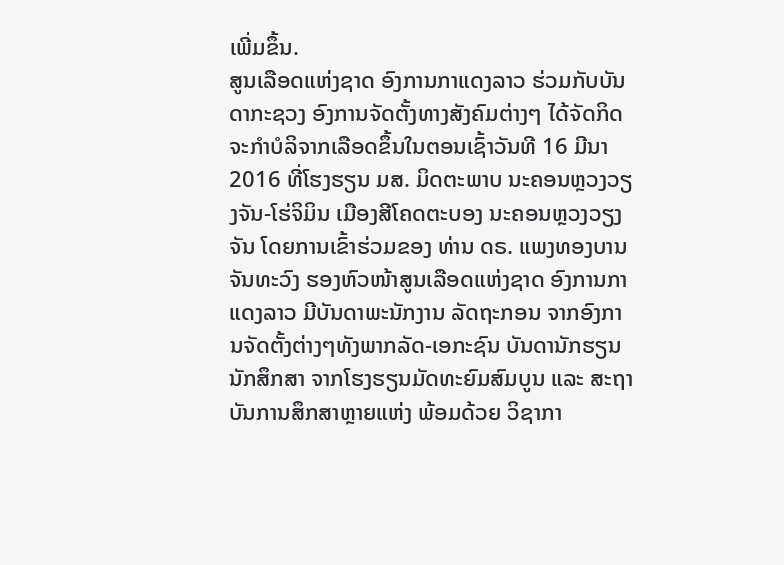ເພີ່ມຂຶ້ນ.
ສູນເລືອດແຫ່ງຊາດ ອົງການກາແດງລາວ ຮ່ວມກັບບັນດາກະຊວງ ອົງການຈັດຕັ້ງທາງສັງຄົມຕ່າງໆ ໄດ້ຈັດກິດຈະກໍາບໍລິຈາກເລືອດຂຶ້ນໃນຕອນເຊົ້າວັນທີ 16 ມີນາ 2016 ທີ່ໂຮງຮຽນ ມສ. ມິດຕະພາບ ນະຄອນຫຼວງວຽງຈັນ-ໂຮ່ຈິມິນ ເມືອງສີໂຄດຕະບອງ ນະຄອນຫຼວງວຽງຈັນ ໂດຍການເຂົ້າຮ່ວມຂອງ ທ່ານ ດຣ. ແພງທອງບານ ຈັນທະວົງ ຮອງຫົວໜ້າສູນເລືອດແຫ່ງຊາດ ອົງການກາແດງລາວ ມີບັນດາພະນັກງານ ລັດຖະກອນ ຈາກອົງການຈັດຕັ້ງຕ່າງໆທັງພາກລັດ-ເອກະຊົນ ບັນດານັກຮຽນ ນັກສຶກສາ ຈາກໂຮງຮຽນມັດທະຍົມສົມບູນ ແລະ ສະຖາບັນການສຶກສາຫຼາຍແຫ່ງ ພ້ອມດ້ວຍ ວິຊາກາ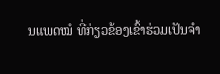ນແພດໝໍ ທີ່ກ່ຽວຂ້ອງເຂົ້າຮ່ວມເປັນຈໍາ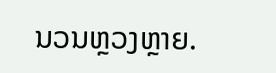ນວນຫຼວງຫຼາຍ.